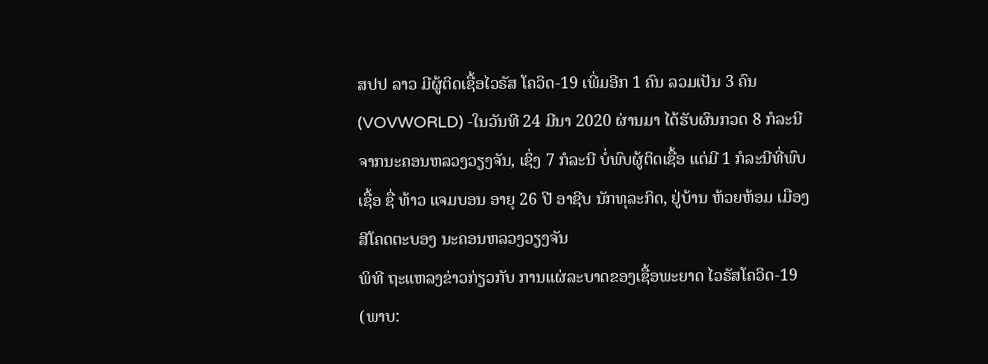ສປປ ລາວ ມີຜູ້ຕິດເຊື້ອໄວຣັສ ໂຄວິດ-19 ເພີ່ມອີກ 1 ຄົນ ລວມເປັນ 3 ຄົນ
(VOVWORLD) -ໃນວັນທີ 24 ມີນາ 2020 ຜ່ານມາ ໄດ້ຮັບຜົນກວດ 8 ກໍລະນີ ຈາກນະຄອນຫລວງວຽງຈັນ, ເຊິ່ງ 7 ກໍລະນີ ບໍ່ພົບຜູ້ຕິດເຊື້ອ ແຕ່ມີ 1 ກໍລະນີທີ່ພົບເຊື້ອ ຊື່ ທ້າວ ແຈມບອນ ອາຍຸ 26 ປີ ອາຊີບ ນັກທຸລະກິດ, ຢູ່ບ້ານ ຫ້ວຍຫ້ອມ ເມືອງສີໂຄດຕະບອງ ນະຄອນຫລວງວຽງຈັນ
ພິທີ ຖະແຫລງຂ່າວກ່ຽວກັບ ການແຜ່ລະບາດຂອງເຊື້ອພະຍາດ ໄວຣັສໂຄວິດ-19
(ພາບ: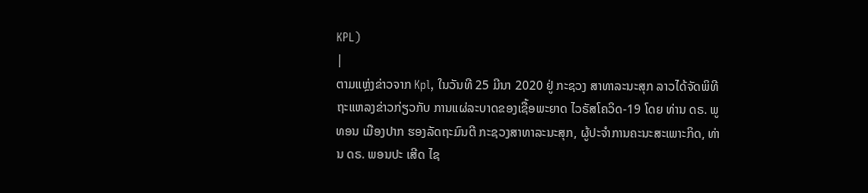KPL)
|
ຕາມແຫຼ່ງຂ່າວຈາກ Kpl, ໃນວັນທີ 25 ມີນາ 2020 ຢູ່ ກະຊວງ ສາທາລະນະສຸກ ລາວໄດ້ຈັດພິທີ ຖະແຫລງຂ່າວກ່ຽວກັບ ການແຜ່ລະບາດຂອງເຊື້ອພະຍາດ ໄວຣັສໂຄວິດ-19 ໂດຍ ທ່ານ ດຣ. ພູທອນ ເມືອງປາກ ຮອງລັດຖະມົນຕີ ກະຊວງສາທາລະນະສຸກ, ຜູ້ປະຈຳການຄະນະສະເພາະກິດ, ທ່ານ ດຣ. ພອນປະ ເສີດ ໄຊ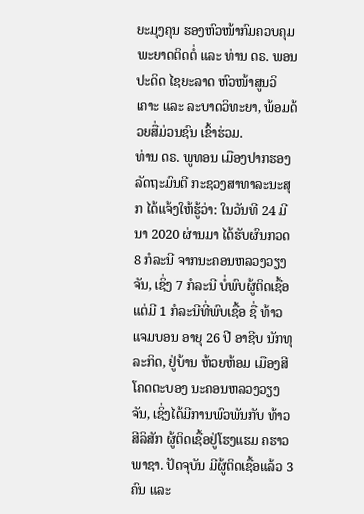ຍະມຸງຄຸນ ຮອງຫົວໜ້າກົມຄວບຄຸມພະຍາດຕິດຕໍ່ ແລະ ທ່ານ ດຣ. ພອນປະດິດ ໄຊຍະລາດ ຫົວໜ້າສູນວິເຄາະ ແລະ ລະບາດວິທະຍາ, ພ້ອມດ້ວຍສື່ມ່ວນຊົນ ເຂົ້າຮ່ວມ.
ທ່ານ ດຣ. ພູທອນ ເມືອງປາກຮອງລັດຖະມົນຕີ ກະຊວງສາທາລະນະສຸກ ໄດ້ແຈ້ງໃຫ້ຮູ້ວ່າ: ໃນວັນທີ 24 ມີນາ 2020 ຜ່ານມາ ໄດ້ຮັບຜົນກວດ 8 ກໍລະນີ ຈາກນະຄອນຫລວງວຽງຈັນ, ເຊິ່ງ 7 ກໍລະນີ ບໍ່ພົບຜູ້ຕິດເຊື້ອ ແຕ່ມີ 1 ກໍລະນີທີ່ພົບເຊື້ອ ຊື່ ທ້າວ ແຈມບອນ ອາຍຸ 26 ປີ ອາຊີບ ນັກທຸລະກິດ, ຢູ່ບ້ານ ຫ້ວຍຫ້ອມ ເມືອງສີໂຄດຕະບອງ ນະຄອນຫລວງວຽງຈັນ, ເຊິ່ງໄດ້ມີການພົວພັນກັບ ທ້າວ ສີລິສັກ ຜູ້ຕິດເຊື້ອຢູ່ໂຮງແຮມ ຄຮາວພາຊາ. ປັດຈຸບັນ ມີຜູ້ຕິດເຊື້ອແລ້ວ 3 ຄົນ ແລະ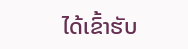ໄດ້ເຂົ້າຮັບ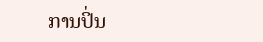ການປິ່ນ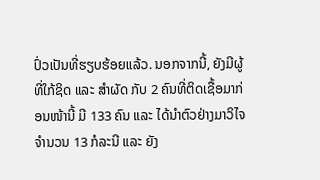ປົ່ວເປັນທີ່ຮຽບຮ້ອຍແລ້ວ. ນອກຈາກນີ້, ຍັງມີຜູ້ທີ່ໃກ້ຊິດ ແລະ ສຳຜັດ ກັບ 2 ຄົນທີ່ຕິດເຊື້ອມາກ່ອນໜ້ານີ້ ມີ 133 ຄົນ ແລະ ໄດ້ນໍາຕົວຢ່າງມາວິໄຈຈໍານວນ 13 ກໍລະນີ ແລະ ຍັງ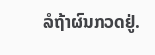ລໍຖ້າຜົນກວດຢູ່.